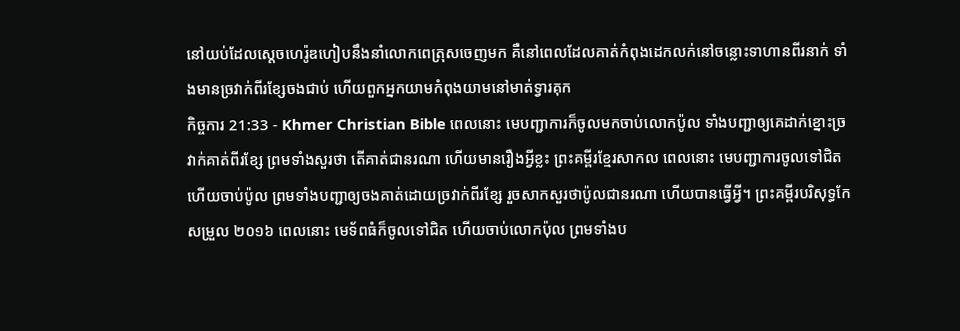នៅយប់ដែលស្ដេចហេរ៉ូឌហៀបនឹងនាំលោកពេត្រុសចេញមក គឺនៅពេលដែលគាត់កំពុងដេកលក់នៅចន្លោះទាហានពីរនាក់ ទាំងមានច្រវាក់ពីរខ្សែចងជាប់ ហើយពួកអ្នកយាមកំពុងយាមនៅមាត់ទ្វារគុក
កិច្ចការ 21:33 - Khmer Christian Bible ពេលនោះ មេបញ្ជាការក៏ចូលមកចាប់លោកប៉ូល ទាំងបញ្ជាឲ្យគេដាក់ខ្នោះច្រវាក់គាត់ពីរខ្សែ ព្រមទាំងសួរថា តើគាត់ជានរណា ហើយមានរឿងអ្វីខ្លះ ព្រះគម្ពីរខ្មែរសាកល ពេលនោះ មេបញ្ជាការចូលទៅជិត ហើយចាប់ប៉ូល ព្រមទាំងបញ្ជាឲ្យចងគាត់ដោយច្រវាក់ពីរខ្សែ រួចសាកសួរថាប៉ូលជានរណា ហើយបានធ្វើអ្វី។ ព្រះគម្ពីរបរិសុទ្ធកែសម្រួល ២០១៦ ពេលនោះ មេទ័ពធំក៏ចូលទៅជិត ហើយចាប់លោកប៉ុល ព្រមទាំងប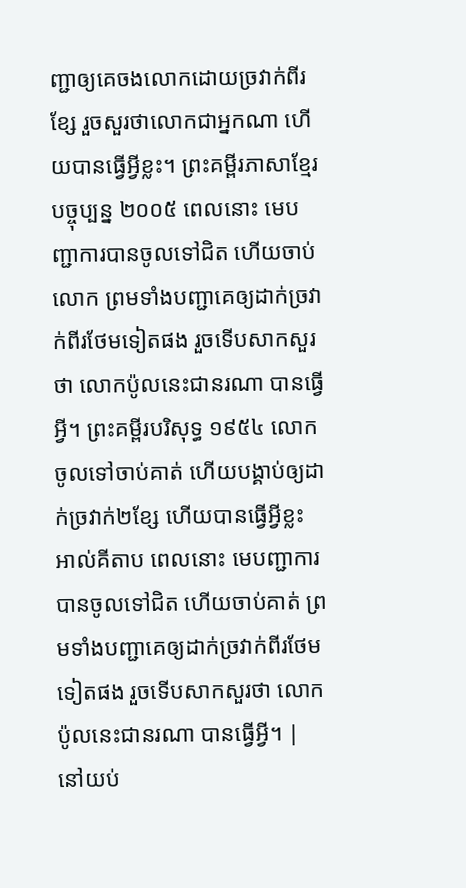ញ្ជាឲ្យគេចងលោកដោយច្រវាក់ពីរខ្សែ រួចសួរថាលោកជាអ្នកណា ហើយបានធ្វើអ្វីខ្លះ។ ព្រះគម្ពីរភាសាខ្មែរបច្ចុប្បន្ន ២០០៥ ពេលនោះ មេបញ្ជាការបានចូលទៅជិត ហើយចាប់លោក ព្រមទាំងបញ្ជាគេឲ្យដាក់ច្រវាក់ពីរថែមទៀតផង រួចទើបសាកសួរថា លោកប៉ូលនេះជានរណា បានធ្វើអ្វី។ ព្រះគម្ពីរបរិសុទ្ធ ១៩៥៤ លោកចូលទៅចាប់គាត់ ហើយបង្គាប់ឲ្យដាក់ច្រវាក់២ខ្សែ ហើយបានធ្វើអ្វីខ្លះ អាល់គីតាប ពេលនោះ មេបញ្ជាការបានចូលទៅជិត ហើយចាប់គាត់ ព្រមទាំងបញ្ជាគេឲ្យដាក់ច្រវាក់ពីរថែមទៀតផង រួចទើបសាកសួរថា លោកប៉ូលនេះជានរណា បានធ្វើអ្វី។ |
នៅយប់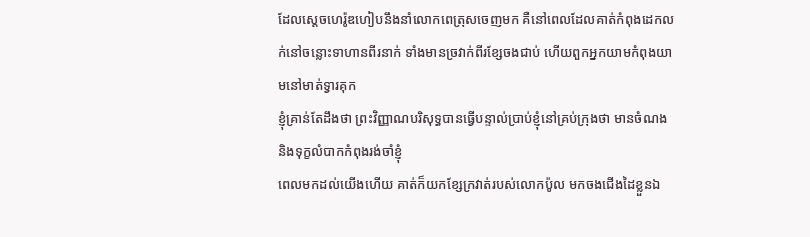ដែលស្ដេចហេរ៉ូឌហៀបនឹងនាំលោកពេត្រុសចេញមក គឺនៅពេលដែលគាត់កំពុងដេកលក់នៅចន្លោះទាហានពីរនាក់ ទាំងមានច្រវាក់ពីរខ្សែចងជាប់ ហើយពួកអ្នកយាមកំពុងយាមនៅមាត់ទ្វារគុក
ខ្ញុំគ្រាន់តែដឹងថា ព្រះវិញ្ញាណបរិសុទ្ធបានធ្វើបន្ទាល់ប្រាប់ខ្ញុំនៅគ្រប់ក្រុងថា មានចំណង និងទុក្ខលំបាកកំពុងរង់ចាំខ្ញុំ
ពេលមកដល់យើងហើយ គាត់ក៏យកខ្សែក្រវាត់របស់លោកប៉ូល មកចងជើងដៃខ្លួនឯ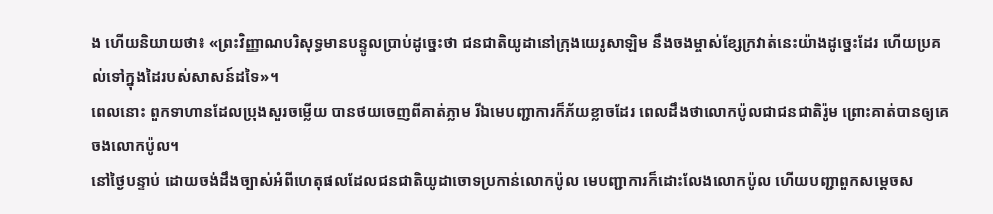ង ហើយនិយាយថា៖ «ព្រះវិញ្ញាណបរិសុទ្ធមានបន្ទូលប្រាប់ដូច្នេះថា ជនជាតិយូដានៅក្រុងយេរូសាឡិម នឹងចងម្ចាស់ខ្សែក្រវាត់នេះយ៉ាងដូច្នេះដែរ ហើយប្រគល់ទៅក្នុងដៃរបស់សាសន៍ដទៃ»។
ពេលនោះ ពួកទាហានដែលប្រុងសួរចម្លើយ បានថយចេញពីគាត់ភ្លាម រីឯមេបញ្ជាការក៏ភ័យខ្លាចដែរ ពេលដឹងថាលោកប៉ូលជាជនជាតិរ៉ូម ព្រោះគាត់បានឲ្យគេចងលោកប៉ូល។
នៅថ្ងៃបន្ទាប់ ដោយចង់ដឹងច្បាស់អំពីហេតុផលដែលជនជាតិយូដាចោទប្រកាន់លោកប៉ូល មេបញ្ជាការក៏ដោះលែងលោកប៉ូល ហើយបញ្ជាពួកសម្ដេចស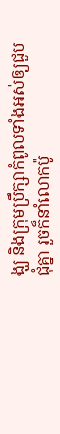ង្ឃ និងក្រុមប្រឹក្សាកំពូលទាំងអស់ឲ្យជួបជុំគ្នា រួចក៏នាំលោកប៉ូ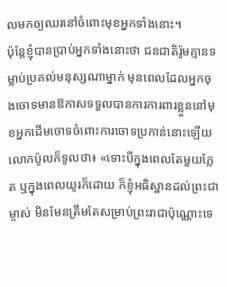លមកឲ្យឈរនៅចំពោះមុខអ្នកទាំងនោះ។
ប៉ុន្ដែខ្ញុំបានប្រាប់អ្នកទាំងនោះថា ជនជាតិរ៉ូមគ្មានទម្លាប់ប្រគល់មនុស្សណាម្នាក់ មុនពេលដែលអ្នកចុងចោទមានឱកាសទទួលបានការការពារខ្លួននៅមុខអ្នកដើមចោទចំពោះការចោទប្រកាន់នោះឡើយ
លោកប៉ូលក៏ទូលថា៖ «ទោះបីក្នុងពេលតែមួយភ្លែត ឬក្នុងពេលយូរក៏ដោយ ក៏ខ្ញុំអធិស្ឋានដល់ព្រះជាម្ចាស់ មិនមែនត្រឹមតែសម្រាប់ព្រះរាជាប៉ុណ្ណោះទេ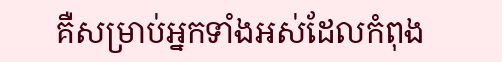គឺសម្រាប់អ្នកទាំងអស់ដែលកំពុង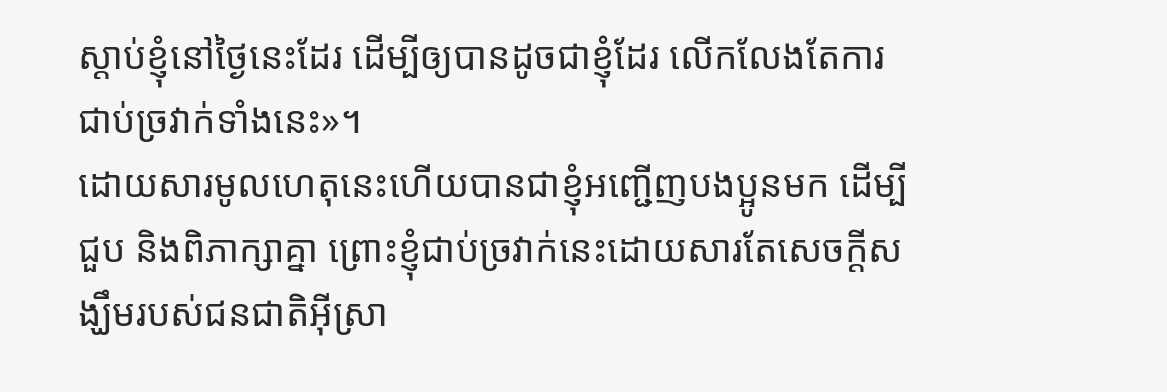ស្ដាប់ខ្ញុំនៅថ្ងៃនេះដែរ ដើម្បីឲ្យបានដូចជាខ្ញុំដែរ លើកលែងតែការជាប់ច្រវាក់ទាំងនេះ»។
ដោយសារមូលហេតុនេះហើយបានជាខ្ញុំអញ្ជើញបងប្អូនមក ដើម្បីជួប និងពិភាក្សាគ្នា ព្រោះខ្ញុំជាប់ច្រវាក់នេះដោយសារតែសេចក្ដីសង្ឃឹមរបស់ជនជាតិអ៊ីស្រា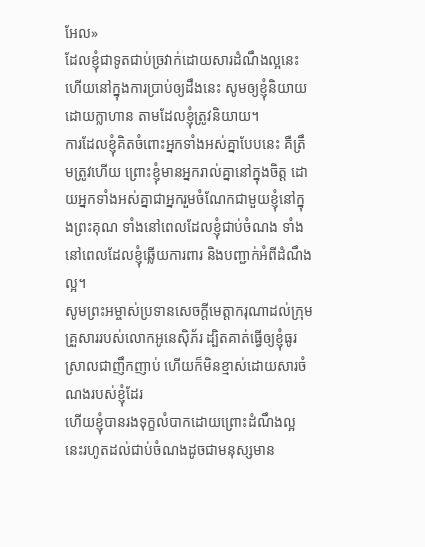អែល»
ដែលខ្ញុំជាទូតជាប់ច្រវាក់ដោយសារដំណឹងល្អនេះ ហើយនៅក្នុងការប្រាប់ឲ្យដឹងនេះ សូមឲ្យខ្ញុំនិយាយដោយក្លាហាន តាមដែលខ្ញុំត្រូវនិយាយ។
ការដែលខ្ញុំគិតចំពោះអ្នកទាំងអស់គ្នាបែបនេះ គឺត្រឹមត្រូវហើយ ព្រោះខ្ញុំមានអ្នករាល់គ្នានៅក្នុងចិត្ត ដោយអ្នកទាំងអស់គ្នាជាអ្នករួមចំណែកជាមួយខ្ញុំនៅក្នុងព្រះគុណ ទាំងនៅពេលដែលខ្ញុំជាប់ចំណង ទាំងនៅពេលដែលខ្ញុំឆ្លើយការពារ និងបញ្ជាក់អំពីដំណឹងល្អ។
សូមព្រះអម្ចាស់ប្រទានសេចក្ដីមេត្តាករុណាដល់ក្រុមគ្រួសាររបស់លោកអូនេស៊ិភ័រ ដ្បិតគាត់ធ្វើឲ្យខ្ញុំធូរស្រាលជាញឹកញាប់ ហើយក៏មិនខ្មាស់ដោយសារចំណងរបស់ខ្ញុំដែរ
ហើយខ្ញុំបានរងទុក្ខលំបាកដោយព្រោះដំណឹងល្អនេះរហូតដល់ជាប់ចំណងដូចជាមនុស្សមាន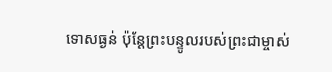ទោសធ្ងន់ ប៉ុន្ដែព្រះបន្ទូលរបស់ព្រះជាម្ចាស់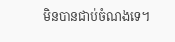មិនបានជាប់ចំណងទេ។